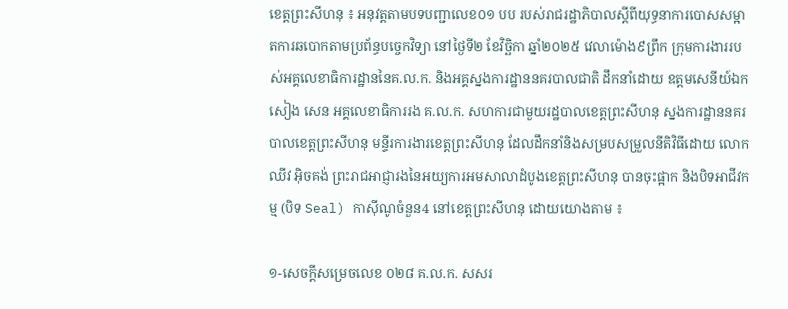ខេត្តព្រះសីហនុ ៖ អនុវត្តតាមបទបញ្ជាលេខ០១ បប របស់រាជរដ្ឋាភិបាលស្តីពីយុទ្ធនាការបោសសម្អាតការឆបោកតាមប្រព័ន្ធបច្ចេកវិទ្យា នៅថ្ងៃទី២ ខែវិច្ឆិកា ឆ្នាំ២០២៥ វេលាម៉ោង៩ព្រឹក ក្រុមការងាររបស់អគ្គលេខាធិការដ្ឋាននៃគ.ល.ក. និងអគ្គស្នងការដ្ឋាននគរបាលជាតិ ដឹកនាំដោយ ឧត្តមសេនីយ៍ឯក សៀង សេន អគ្គលេខាធិការរង គ.ល.ក. សហការជាមួយរដ្ឋបាលខេត្តព្រះសីហនុ ស្នងការដ្ឋាននគរបាលខេត្តព្រះសីហនុ មន្ទីរការងារខេត្តព្រះសីហនុ ដែលដឹកនាំនិងសម្របសម្រួលនីតិវិធីដោយ លោក ឈីវ អ៊ិចគង់ ព្រះរាជអាជ្ញារងនៃអយ្យការអមសាលាដំបូងខេត្តព្រះសីហនុ បានចុះផ្អាក និងបិទអាជីវកម្ម (បិទ Seal) កាស៊ីណូចំនួន4 នៅខេត្តព្រះសីហនុ ដោយយោងតាម ៖

១-សេចក្តីសម្រេចលេខ ០២៨ គ.ល.ក. សសរ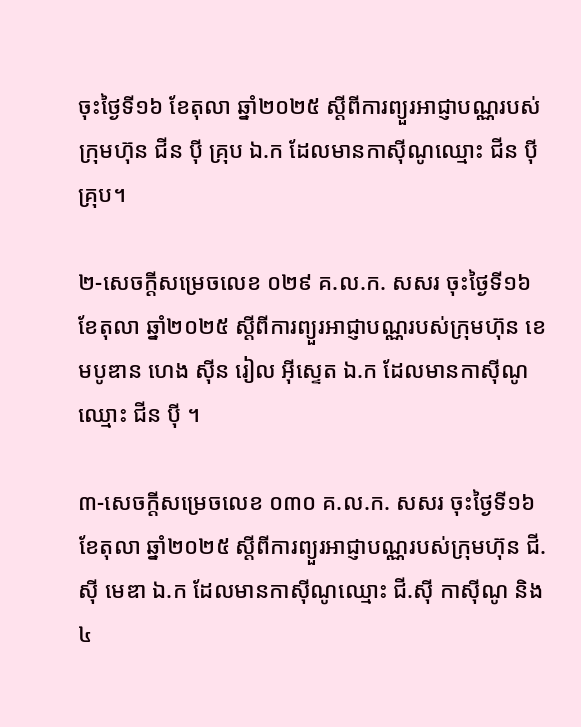ចុះថ្ងៃទី១៦ ខែតុលា ឆ្នាំ២០២៥ ស្តីពីការព្យួរអាជ្ញាបណ្ណរបស់ក្រុមហ៊ុន ជីន ប៉ី គ្រុប ឯ.ក ដែលមានកាស៊ីណូឈ្មោះ ជីន ប៉ី គ្រុប។

២-សេចក្តីសម្រេចលេខ ០២៩ គ.ល.ក. សសរ ចុះថ្ងៃទី១៦ ខែតុលា ឆ្នាំ២០២៥ ស្តីពីការព្យួរអាជ្ញាបណ្ណរបស់ក្រុមហ៊ុន ខេមបូឌាន ហេង ស៊ីន រៀល អ៊ីស្ទេត ឯ.ក ដែលមានកាស៊ីណូឈ្មោះ ជីន ប៉ី ។

៣-សេចក្តីសម្រេចលេខ ០៣០ គ.ល.ក. សសរ ចុះថ្ងៃទី១៦ ខែតុលា ឆ្នាំ២០២៥ ស្តីពីការព្យួរអាជ្ញាបណ្ណរបស់ក្រុមហ៊ុន ជី.ស៊ី មេឌា ឯ.ក ដែលមានកាស៊ីណូឈ្មោះ ជី.ស៊ី កាស៊ីណូ និង៤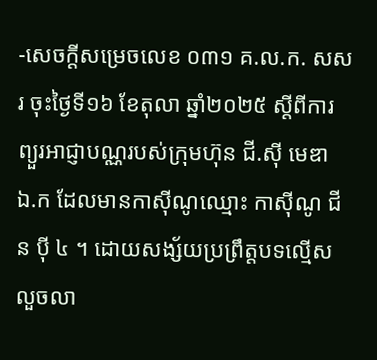-សេចក្តីសម្រេចលេខ ០៣១ គ.ល.ក. សសរ ចុះថ្ងៃទី១៦ ខែតុលា ឆ្នាំ២០២៥ ស្តីពីការព្យួរអាជ្ញាបណ្ណរបស់ក្រុមហ៊ុន ជី.ស៊ី មេឌា ឯ.ក ដែលមានកាស៊ីណូឈ្មោះ កាស៊ីណូ ជីន ប៉ី ៤ ។ ដោយសង្ស័យប្រព្រឹត្តបទល្មើសលួចលា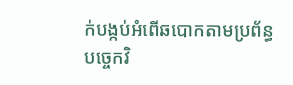ក់បង្កប់អំពើឆបោកតាមប្រព័ន្ធបច្ចេកវិ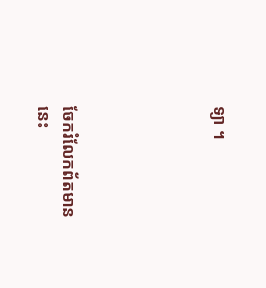ទ្យា ។





ចែករំលែកព័តមាននេះ